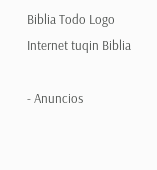Biblia Todo Logo
Internet tuqin Biblia

- Anuncios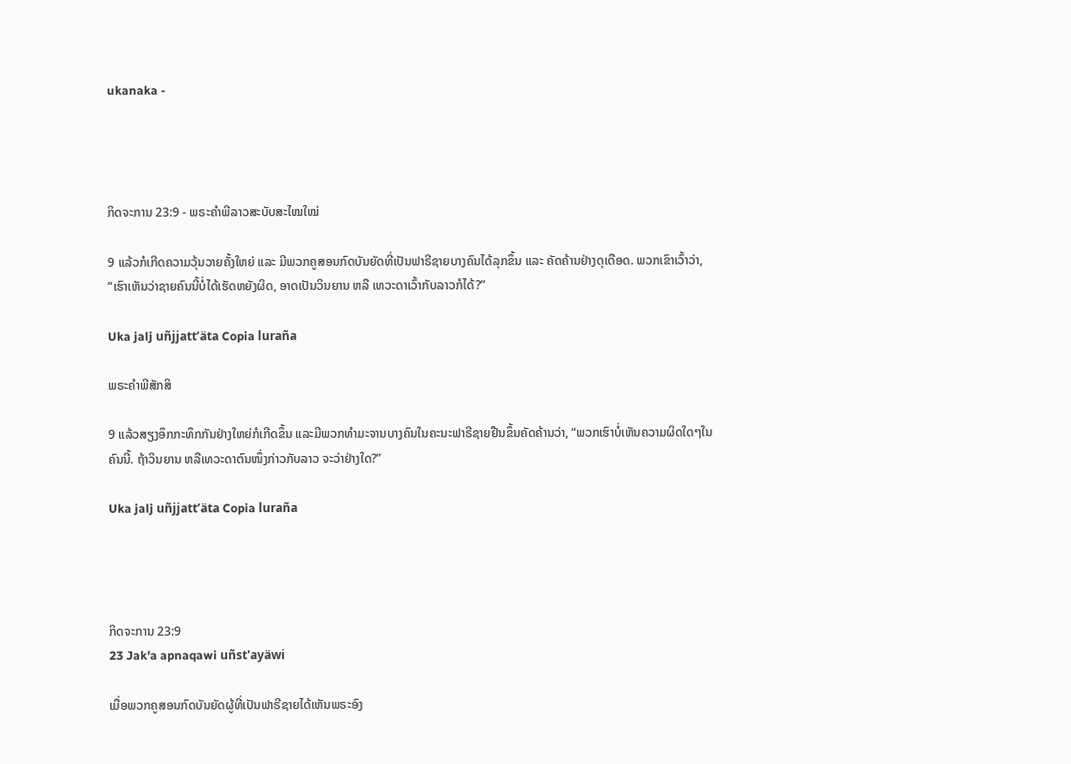ukanaka -




ກິດຈະການ 23:9 - ພຣະຄຳພີລາວສະບັບສະໄໝໃໝ່

9 ແລ້ວກໍເກີດຄວາມວຸ້ນວາຍຄັ້ງໃຫຍ່ ແລະ ມີພວກຄູສອນກົດບັນຍັດທີ່ເປັນຟາຣີຊາຍບາງຄົນໄດ້ລຸກຂຶ້ນ ແລະ ຄັດຄ້ານຢ່າງດຸເດືອດ. ພວກເຂົາເວົ້າວ່າ, “ເຮົາເຫັນວ່າຊາຍຄົນນີ້ບໍ່ໄດ້ເຮັດຫຍັງຜິດ, ອາດເປັນວິນຍານ ຫລື ເທວະດາເວົ້າກັບລາວກໍໄດ້?”

Uka jalj uñjjattʼäta Copia luraña

ພຣະຄຳພີສັກສິ

9 ແລ້ວສຽງອຶກກະທຶກກັນຢ່າງໃຫຍ່ກໍເກີດຂຶ້ນ ແລະມີພວກທຳມະຈານບາງຄົນໃນຄະນະຟາຣີຊາຍຢືນຂຶ້ນຄັດຄ້ານວ່າ, “ພວກເຮົາບໍ່ເຫັນຄວາມຜິດໃດໆໃນຄົນນີ້. ຖ້າວິນຍານ ຫລືເທວະດາຕົນໜຶ່ງກ່າວກັບລາວ ຈະວ່າຢ່າງໃດ?”

Uka jalj uñjjattʼäta Copia luraña




ກິດຈະການ 23:9
23 Jak'a apnaqawi uñst'ayäwi

ເມື່ອພວກຄູສອນກົດບັນຍັດຜູ້ທີ່ເປັນຟາຣີຊາຍໄດ້ເຫັນພຣະອົງ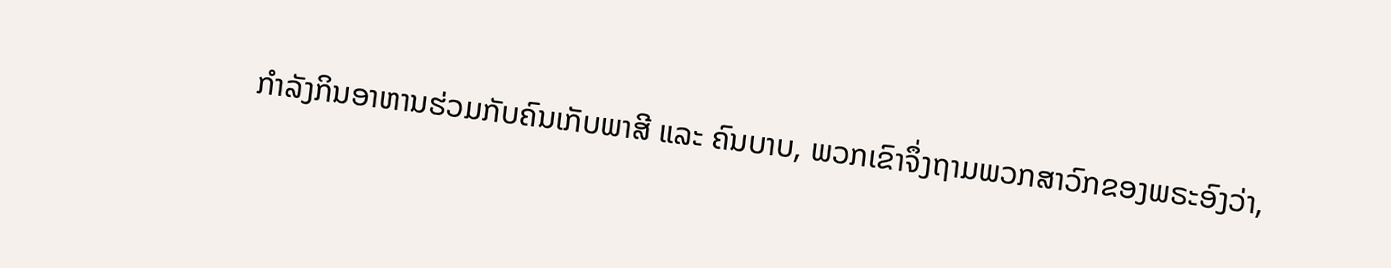ກຳລັງກິນອາຫານຮ່ວມກັບຄົນເກັບພາສີ ແລະ ຄົນບາບ, ພວກເຂົາຈຶ່ງຖາມພວກສາວົກຂອງພຣະອົງວ່າ,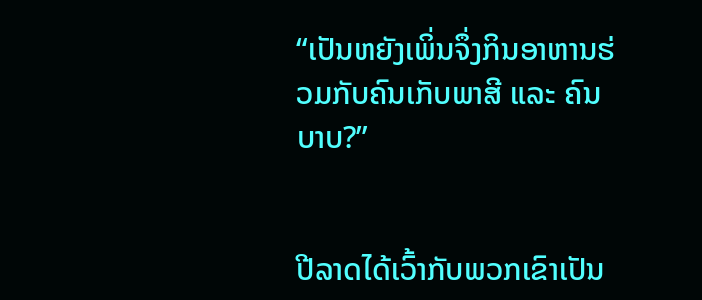“ເປັນຫຍັງເພິ່ນຈຶ່ງກິນອາຫານຮ່ວມກັບຄົນເກັບພາສີ ແລະ ຄົນບາບ?”


ປີລາດໄດ້ເວົ້າກັບພວກເຂົາເປັນ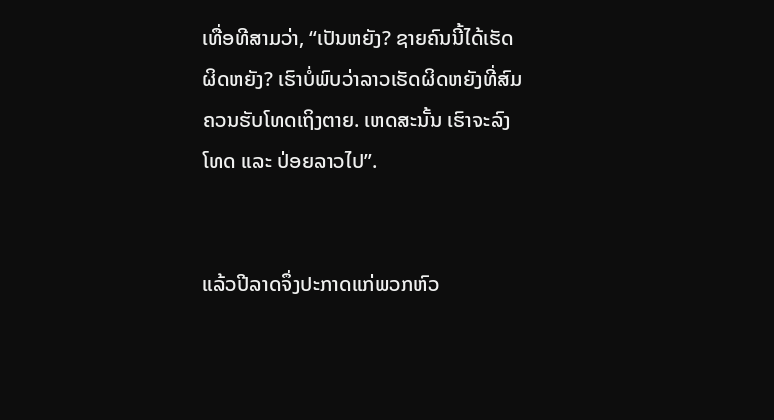ເທື່ອທີສາມວ່າ, “ເປັນຫຍັງ? ຊາຍຄົນນີ້ໄດ້ເຮັດຜິດຫຍັງ? ເຮົາບໍ່ພົບວ່າລາວເຮັດຜິດຫຍັງທີ່ສົມຄວນຮັບໂທດເຖິງຕາຍ. ເຫດສະນັ້ນ ເຮົາຈະລົງໂທດ ແລະ ປ່ອຍລາວໄປ”.


ແລ້ວປີລາດຈຶ່ງປະກາດແກ່ພວກຫົວ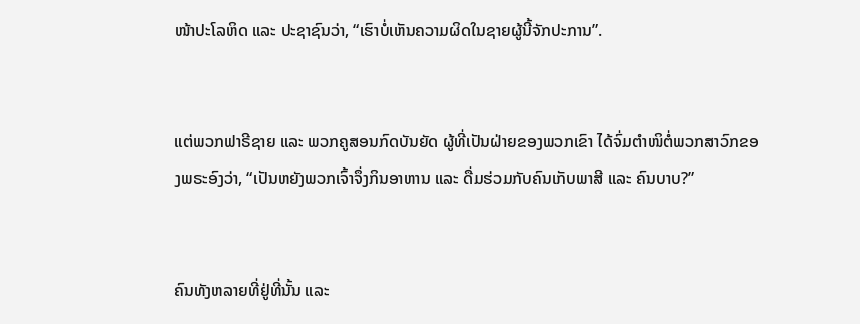ໜ້າປະໂລຫິດ ແລະ ປະຊາຊົນວ່າ, “ເຮົາບໍ່ເຫັນຄວາມຜິດໃນຊາຍຜູ້ນີ້ຈັກປະການ”.


ແຕ່ພວກຟາຣີຊາຍ ແລະ ພວກຄູສອນກົດບັນຍັດ ຜູ້ທີ່ເປັນຝ່າຍຂອງພວກເຂົາ ໄດ້ຈົ່ມຕຳໜິຕໍ່ພວກສາວົກຂອງພຣະອົງວ່າ, “ເປັນຫຍັງພວກເຈົ້າຈຶ່ງກິນອາຫານ ແລະ ດື່ມຮ່ວມກັບຄົນເກັບພາສີ ແລະ ຄົນບາບ?”


ຄົນທັງຫລາຍທີ່ຢູ່ທີ່ນັ້ນ ແລະ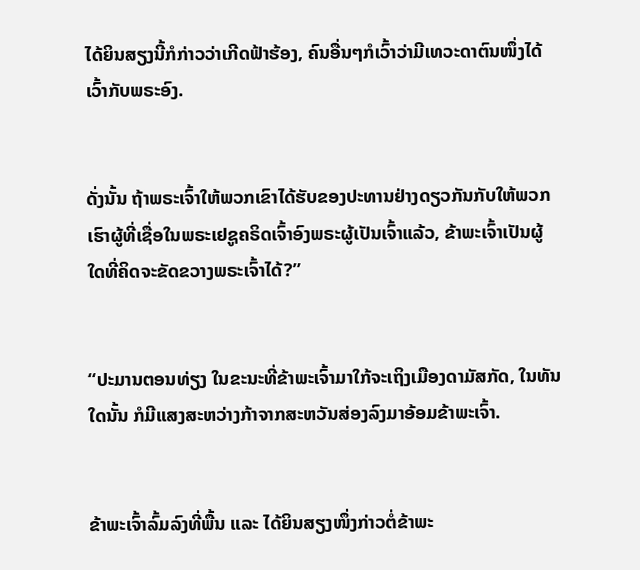ໄດ້ຍິນສຽງນີ້ກໍກ່າວວ່າເກີດຟ້າຮ້ອງ, ຄົນອື່ນໆກໍເວົ້າວ່າມີເທວະດາຕົນໜຶ່ງໄດ້ເວົ້າກັບພຣະອົງ.


ດັ່ງນັ້ນ ຖ້າພຣະເຈົ້າໃຫ້ພວກເຂົາໄດ້ຮັບຂອງປະທານຢ່າງດຽວກັນກັບໃຫ້ພວກເຮົາຜູ້ທີ່ເຊື່ອໃນພຣະເຢຊູຄຣິດເຈົ້າອົງພຣະຜູ້ເປັນເຈົ້າແລ້ວ, ຂ້າພະເຈົ້າເປັນຜູ້ໃດທີ່ຄິດຈະຂັດຂວາງພຣະເຈົ້າໄດ້?”


“ປະມານຕອນທ່ຽງ ໃນຂະນະທີ່ຂ້າພະເຈົ້າມາໃກ້ຈະເຖິງເມືອງດາມັສກັດ, ໃນທັນໃດນັ້ນ ກໍມີແສງສະຫວ່າງກ້າຈາກສະຫວັນສ່ອງລົງມາອ້ອມຂ້າພະເຈົ້າ.


ຂ້າພະເຈົ້າລົ້ມລົງທີ່ພື້ນ ແລະ ໄດ້ຍິນສຽງໜຶ່ງກ່າວຕໍ່ຂ້າພະ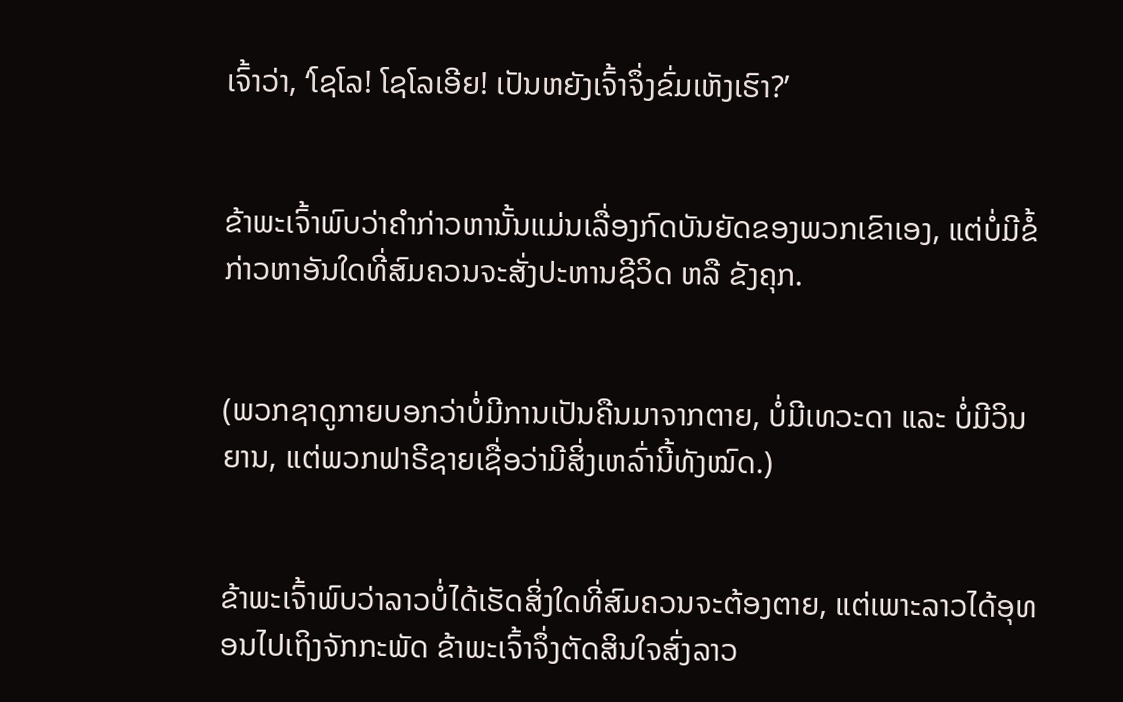ເຈົ້າວ່າ, ‘ໂຊໂລ! ໂຊໂລເອີຍ! ເປັນຫຍັງເຈົ້າຈຶ່ງຂົ່ມເຫັງເຮົາ?’


ຂ້າພະເຈົ້າພົບວ່າຄຳກ່າວຫານັ້ນແມ່ນເລື່ອງກົດບັນຍັດຂອງພວກເຂົາເອງ, ແຕ່ບໍ່ມີຂໍ້ກ່າວຫາອັນໃດທີ່ສົມຄວນຈະສັ່ງປະຫານຊີວິດ ຫລື ຂັງຄຸກ.


(ພວກຊາດູກາຍບອກວ່າບໍ່ມີການເປັນຄືນມາຈາກຕາຍ, ບໍ່ມີເທວະດາ ແລະ ບໍ່ມີວິນຍານ, ແຕ່ພວກຟາຣີຊາຍເຊື່ອວ່າມີສິ່ງເຫລົ່ານີ້ທັງໝົດ.)


ຂ້າພະເຈົ້າພົບວ່າລາວບໍ່ໄດ້ເຮັດສິ່ງໃດທີ່ສົມຄວນຈະຕ້ອງຕາຍ, ແຕ່ເພາະລາວໄດ້ອຸທອນໄປເຖິງຈັກກະພັດ ຂ້າພະເຈົ້າຈຶ່ງຕັດສິນໃຈສົ່ງລາວ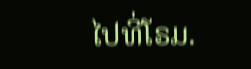ໄປທີ່ໂຣມ.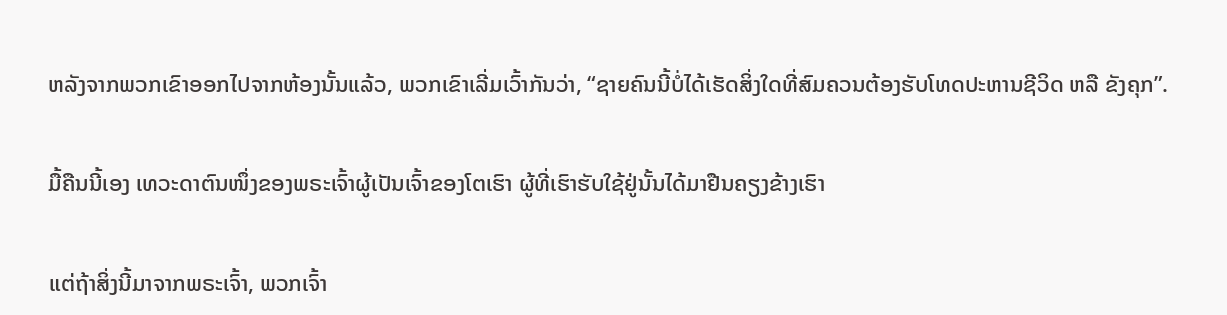ຫລັງຈາກພວກເຂົາອອກໄປຈາກຫ້ອງນັ້ນແລ້ວ, ພວກເຂົາເລີ່ມເວົ້າກັນວ່າ, “ຊາຍຄົນນີ້ບໍ່ໄດ້ເຮັດສິ່ງໃດທີ່ສົມຄວນຕ້ອງຮັບໂທດປະຫານຊີວິດ ຫລື ຂັງຄຸກ”.


ມື້ຄືນນີ້ເອງ ເທວະດາຕົນໜຶ່ງຂອງພຣະເຈົ້າຜູ້ເປັນເຈົ້າຂອງໂຕເຮົາ ຜູ້ທີ່ເຮົາຮັບໃຊ້ຢູ່ນັ້ນໄດ້ມາຢືນຄຽງຂ້າງເຮົາ


ແຕ່ຖ້າສິ່ງນີ້ມາຈາກພຣະເຈົ້າ, ພວກເຈົ້າ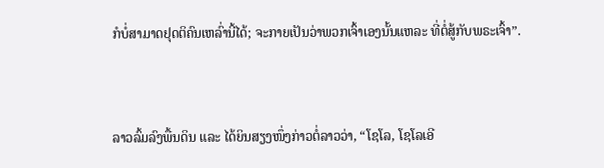ກໍບໍ່ສາມາດຢຸດຕິຄົນເຫລົ່ານີ້ໄດ້; ຈະກາຍເປັນວ່າພວກເຈົ້າເອງນັ້ນແຫລະ ທີ່ຕໍ່ສູ້ກັບພຣະເຈົ້າ”.


ລາວລົ້ມລົງພື້ນດິນ ແລະ ໄດ້ຍິນສຽງໜຶ່ງກ່າວຕໍ່ລາວວ່າ, “ໂຊໂລ, ໂຊໂລເອີ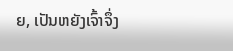ຍ, ເປັນຫຍັງເຈົ້າຈຶ່ງ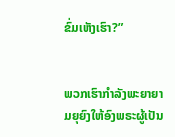ຂົ່ມເຫັງເຮົາ?”


ພວກເຮົາກຳລັງພະຍາຍາມຍຸຍົງໃຫ້ອົງພຣະຜູ້ເປັນ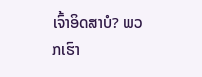ເຈົ້າອິດສາບໍ? ພວກເຮົາ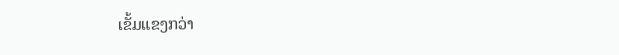ເຂັ້ມແຂງກວ່າ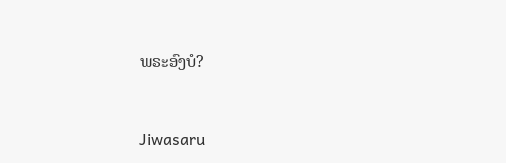ພຣະອົງບໍ?


Jiwasaru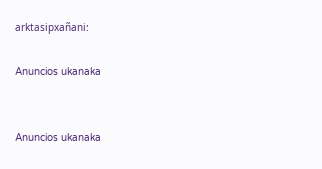arktasipxañani:

Anuncios ukanaka


Anuncios ukanaka